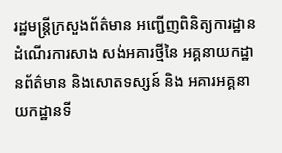រដ្ឋមន្ត្រីក្រសួងព័ត៌មាន អញ្ជើញពិនិត្យការដ្ឋានដំណើរការសាង សង់អគារថ្មីនៃ អគ្គនាយកដ្ឋានព័ត៌មាន និងសោតទស្សន៍ និង អគារអគ្គនាយកដ្ឋានទី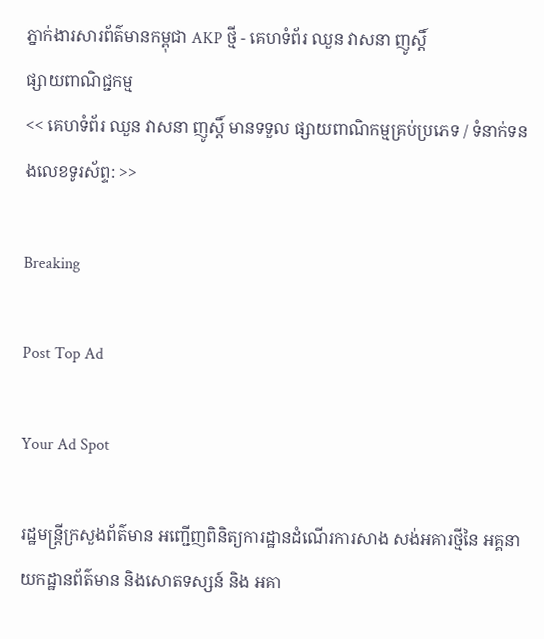ភ្នាក់ងារសារព័ត៌មានកម្ពុជា AKP ថ្មី - គេហទំព័រ ឈួន វាសនា ញូស្តិ៍
ផ្សាយពាណិជ្ជកម្ម
<< គេហទំព័រ ឈួន វាសនា ញូស្តិ៍ មានទទួល ផ្សាយពាណិកម្មគ្រប់ប្រភេទ / ទំនាក់ទនងលេខទូរស័ព្ទ: >>

Breaking

Post Top Ad

Your Ad Spot

រដ្ឋមន្ត្រីក្រសួងព័ត៌មាន អញ្ជើញពិនិត្យការដ្ឋានដំណើរការសាង សង់អគារថ្មីនៃ អគ្គនាយកដ្ឋានព័ត៌មាន និងសោតទស្សន៍ និង អគា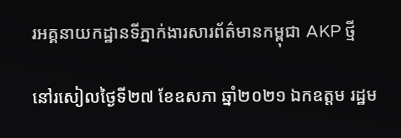រអគ្គនាយកដ្ឋានទីភ្នាក់ងារសារព័ត៌មានកម្ពុជា AKP ថ្មី

នៅរសៀលថ្ងៃទី២៧ ខែឧសភា ឆ្នាំ២០២១ ឯកឧត្តម រដ្ឋម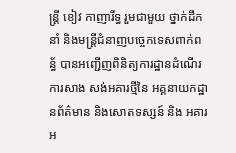ន្រ្តី ខៀវ កាញារីទ្ធ រួមជាមួយ ថ្នាក់ដឹកនាំ និងមន្រ្តីជំនាញបច្ចេកទេសពាក់ពន្ធ័ បានអញ្ជើញពិនិត្យការដ្ឋានដំណើរការសាង សង់អគារថ្មីនៃ អគ្គនាយកដ្ឋានព័ត៌មាន និងសោតទស្សន៍ និង អគារអ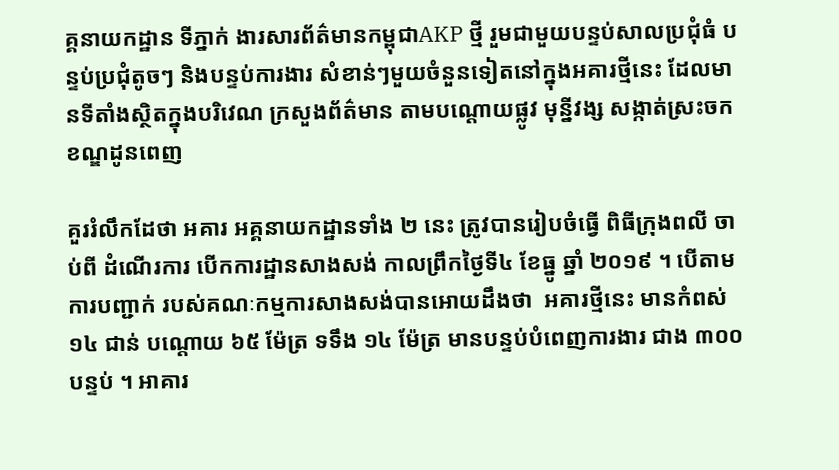គ្គនាយកដ្ឋាន ទីភ្នាក់ ងារសារព័ត៌មានកម្ពុជាAKP ថ្មី រួមជាមួយបន្ទប់សាលប្រជុំធំ បន្ទប់ប្រជុំតូចៗ និងបន្ទប់ការងារ សំខាន់ៗមួយចំនួនទៀតនៅក្នុងអគារថ្មីនេះ ដែលមានទីតាំងស្ថិតក្នុងបរិវេណ ក្រសួងព័ត៌មាន តាមបណ្តោយផ្លូវ មុន្នីវង្ស សង្កាត់ស្រះចកខណ្ឌដូនពេញ

គួររំលឹកដែថា អគារ អគ្គនាយកដ្ឋានទាំង ២ នេះ ត្រូវបានរៀបចំធ្វើ ពិធីក្រុងពលី ចាប់ពី ដំណើរការ បើកការដ្ឋានសាងសង់ កាលព្រឹកថ្ងៃទី៤ ខែធ្នូ ឆ្នាំ ២០១៩ ។ បើតាមការបញ្ជាក់ របស់គណៈកម្មការសាងសង់បានអោយដឹងថា  អគារថ្មីនេះ មានកំពស់ ១៤ ជាន់ បណ្តោយ ៦៥ ម៉ែត្រ ទទឹង ១៤ ម៉ែត្រ មានបន្ទប់បំពេញការងារ ជាង ៣០០ បន្ទប់ ។ អាគារ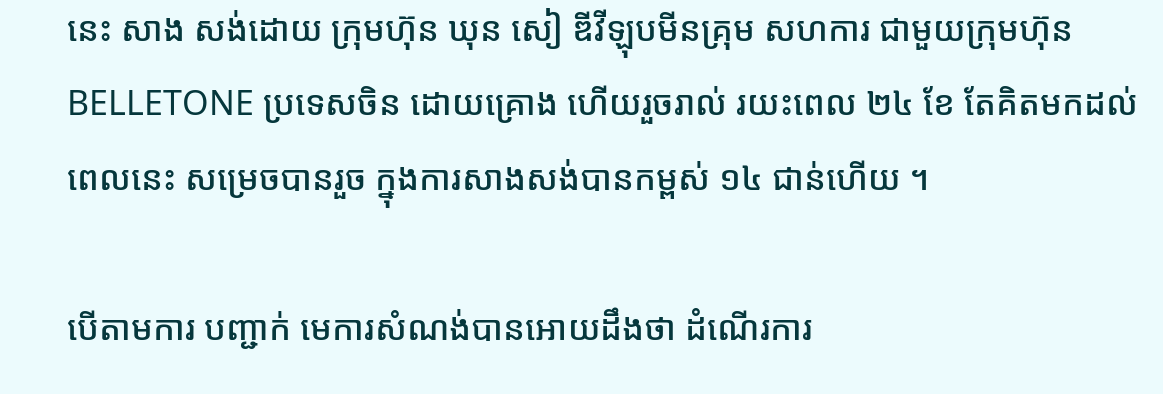នេះ សាង សង់ដោយ ក្រុមហ៊ុន ឃុន សៀ ឌីវីឡុបមីនគ្រុម សហការ ជាមួយក្រុមហ៊ុន BELLETONE ប្រទេសចិន ដោយគ្រោង ហើយរួចរាល់ រយះពេល ២៤ ខែ តែគិតមកដល់ពេលនេះ សម្រេចបានរួច ក្នុងការសាងសង់បានកម្ពស់ ១៤ ជាន់ហើយ ។

បើតាមការ បញ្ជាក់ មេការសំណង់បានអោយដឹងថា ដំណើរការ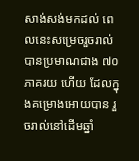សាង់សង់មកដល់ ពេលនេះសម្រេចរួចរាល់បានប្រមាណជាង ៧០ ភាគរយ ហើយ ដែលក្នុងគម្រោងអោយបាន រួចរាល់នៅដើមឆ្នាំ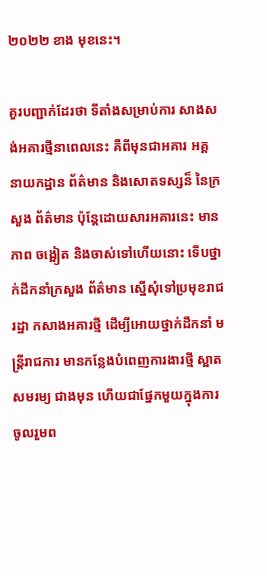២០២២ ខាង មុខនេះ។

គួរបញ្ជាក់ដែរថា ទីតាំងសម្រាប់ការ សាងសង់អគារថ្មីនាពេលនេះ គឺពីមុនជាអគារ អគ្គ នាយកដ្ឋាន ព័ត៌មាន និងសោតទស្សន៏ នៃក្រសួង ព័ត៌មាន ប៉ុន្តែដោយសារអគារនេះ មានភាព ចង្អៀត និងចាស់ទៅហើយនោះ ទើបថ្នាក់ដឹកនាំក្រសួង ព័ត៌មាន ស្នើសុំទៅប្រមុខរាជរដ្ឋា កសាងអគារថ្មី ដើម្បីអោយថ្នាក់ដឹកនាំ មន្រ្តីរាជការ មានកន្លែងបំពេញការងារថ្មី ស្អាតសមរម្យ ជាងមុន ហើយជាផ្នែកមួយក្នុងការចូលរួមព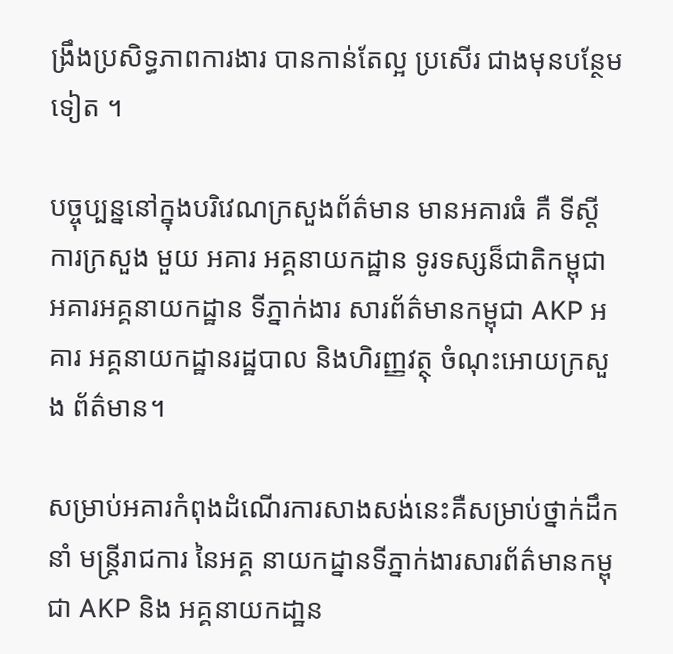ង្រឹងប្រសិទ្ធភាពការងារ បានកាន់តែល្អ ប្រសើរ ជាងមុនបន្ថែមទៀត ។

បច្ចុប្បន្ននៅក្នុងបរិវេណក្រសួងព័ត៌មាន មានអគារធំ គឺ ទីស្តី ការក្រសួង មួយ អគារ អគ្គនាយកដ្ឋាន ទូរទស្សន៏ជាតិកម្ពុជា អគារអគ្គនាយកដ្ឋាន ទីភ្នាក់ងារ សារព័ត៌មានកម្ពុជា AKP អគារ អគ្គនាយកដ្ឋានរដ្ឋបាល និងហិរញ្ញវត្ថុ ចំណុះអោយក្រសួង ព័ត៌មាន។

សម្រាប់អគារកំពុងដំណើរការសាងសង់នេះគឺសម្រាប់ថ្នាក់ដឹកនាំ មន្រ្តីរាជការ នៃអគ្គ នាយកដ្នានទីភ្នាក់ងារសារព័ត៌មានកម្ពុជា AKP និង អគ្គនាយកដា្ឋន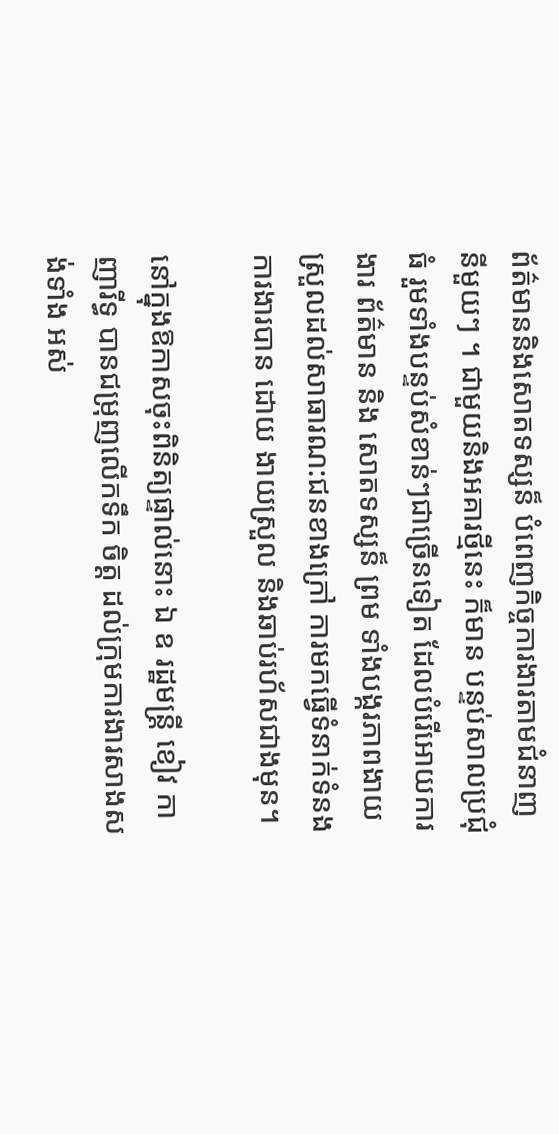ព័ត៌មាននិងសោតទស្សន៏ បំពេញកិច្ចការងារតាមជំនាញនីមួយៗ ។ ជាមួយនិងអគារថ្មីនេះ ក៏មាន បន្ទប់សាលប្រជុំធំ រួមទាំងបន្ទប់សំខាន់ៗជាច្រើនទៀត ដែលបំរើអោយការងារ ព័ត៌មាន និង សោតទស្សន៏ ព្រម ទាំងបង្ករភាពងាយស្រួលដល់សាធារណ:ជនខាងក្រៅ ការមកធ្វើទំនាក់ទំនងការងារបាន ដោយ ងាយស្រួល និងឆាប់រហ័សជាងមុន។

នៅក្នុងឱកាសចុះពិនិត្យផ្ទាល់នោះ ឯ ឧ រដ្ឋមន្រ្តី ខៀវ កាញារីទ្ធ បានជម្រុញលើកទឹក ចិត្ត ដល់ក្រុមការងារសាងសង់ទាំង អស់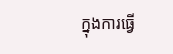ក្នុងការធ្វើ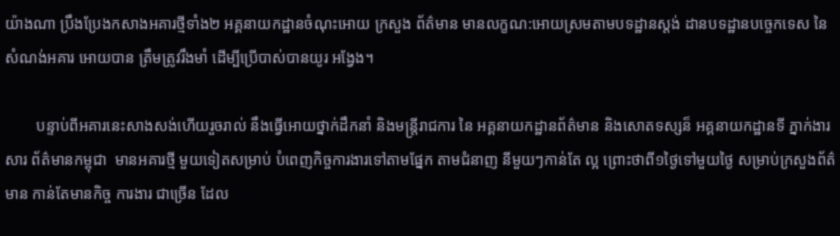យ៉ាងណា ប្រឹងប្រែងកសាងអគារថ្មីទាំង២ អគ្គនាយកដ្ឋានចំណុះអោយ ក្រសួង ព័ត៌មាន មានលក្ខណ:អោយស្រមតាមបទដ្ឋានស្តង់ ដានបទដ្ឋានបច្ចេកទេស នៃ សំណង់អគារ អោយបាន ត្រឹមត្រូវរឹងមាំ ដើម្បីប្រើបាស់បានយូរ អង្វែង។

        បន្ទាប់ពីអគារនេះសាងសង់ហើយរួចរាល់ នឹងធ្វើអោយថ្នាក់ដឹកនាំ និងមន្រ្តីរាជការ នៃ អគ្គនាយកដ្ឋានព័ត៌មាន និងសោតទស្សន៏ អគ្គនាយកដ្ឋានទី ភ្នាក់ងារសារ ព័ត៌មានកម្ពុជា  មានអគារថ្មី មួយទៀតសម្រាប់ បំពេញកិច្ចការងារទៅតាមផ្នែក តាមជំនាញ នីមួយៗកាន់តែ ល្អ ព្រោះថាពី១ថ្ងៃទៅមួយថ្ងៃ សម្រាប់ក្រសួងព័ត៌មាន កាន់តែមានកិច្ច ការងារ ជាច្រើន ដែល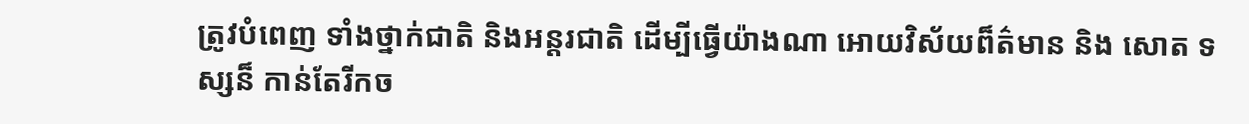ត្រូវបំពេញ ទាំងថ្នាក់ជាតិ និងអន្តរជាតិ ដើម្បីធ្វើយ៉ាងណា អោយវិស័យព៏ត៌មាន និង សោត ទស្សន៏ កាន់តែរីកច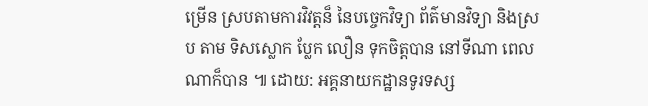ម្រើន ស្របតាមការវិវត្តន៏ នៃបច្ចេកវិទ្យា ព័ត៌មានវិទ្យា និងស្រប តាម ទិសស្លោក ប្លែក លឿន ទុកចិត្តបាន នៅទីណា ពេលណាក៏បាន ៕ ដោយ: អគ្គនាយកដ្ឋានទូរទស្ស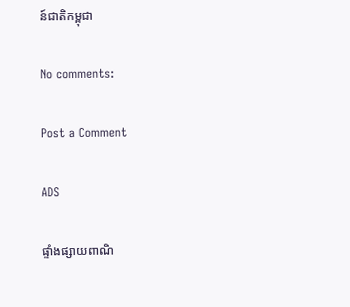ន៍ជាតិកម្ពុជា

No comments:

Post a Comment

ADS

ផ្ទាំងផ្សាយពាណិ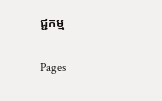ជ្ជកម្ម

Pages